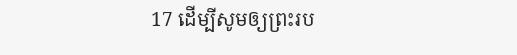17 ដើម្បីសូមឲ្យព្រះរប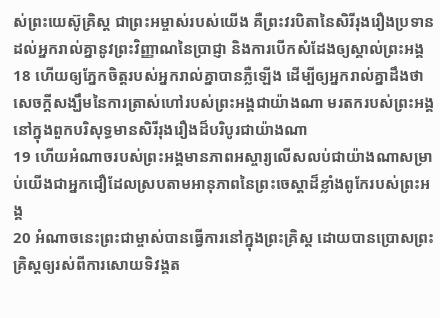ស់ព្រះយេស៊ូគ្រិស្ដ ជាព្រះអម្ចាស់របស់យើង គឺព្រះវរបិតានៃសិរីរុងរឿងប្រទានដល់អ្នករាល់គ្នានូវព្រះវិញ្ញាណនៃប្រាជ្ញា និងការបើកសំដែងឲ្យស្គាល់ព្រះអង្គ
18 ហើយឲ្យភ្នែកចិត្តរបស់អ្នករាល់គ្នាបានភ្លឺឡើង ដើម្បីឲ្យអ្នករាល់គ្នាដឹងថា សេចក្ដីសង្ឃឹមនៃការត្រាស់ហៅរបស់ព្រះអង្គជាយ៉ាងណា មរតករបស់ព្រះអង្គនៅក្នុងពួកបរិសុទ្ធមានសិរីរុងរឿងដ៏បរិបូរជាយ៉ាងណា
19 ហើយអំណាចរបស់ព្រះអង្គមានភាពអស្ចារ្យលើសលប់ជាយ៉ាងណាសម្រាប់យើងជាអ្នកជឿដែលស្របតាមអានុភាពនៃព្រះចេស្ដាដ៏ខ្លាំងពូកែរបស់ព្រះអង្គ
20 អំណាចនេះព្រះជាម្ចាស់បានធ្វើការនៅក្នុងព្រះគ្រិស្ដ ដោយបានប្រោសព្រះគ្រិស្ដឲ្យរស់ពីការសោយទិវង្គត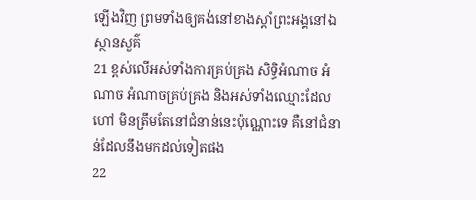ឡើងវិញ ព្រមទាំងឲ្យគង់នៅខាងស្ដាំព្រះអង្គនៅឯស្ថានសួគ៌
21 ខ្ពស់លើអស់ទាំងការគ្រប់គ្រង សិទ្ធិអំណាច អំណាច អំណាចគ្រប់គ្រង និងអស់ទាំងឈ្មោះដែលហៅ មិនត្រឹមតែនៅជំនាន់នេះប៉ុណ្ណោះទេ គឺនៅជំនាន់ដែលនឹងមកដល់ទៀតផង
22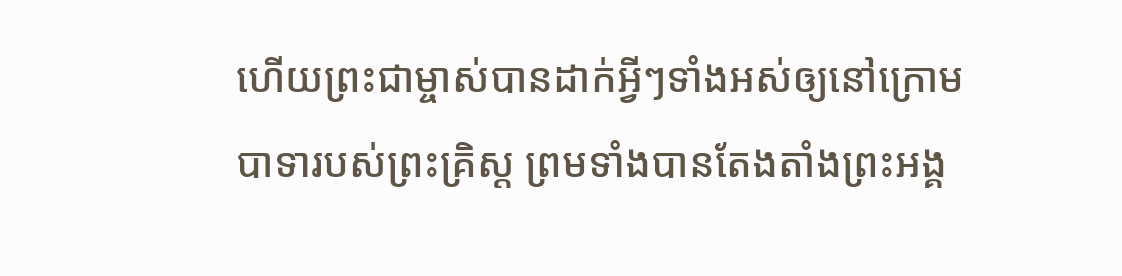ហើយព្រះជាម្ចាស់បានដាក់អ្វីៗទាំងអស់ឲ្យនៅក្រោមបាទារបស់ព្រះគ្រិស្ដ ព្រមទាំងបានតែងតាំងព្រះអង្គ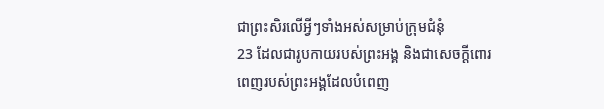ជាព្រះសិរលើអ្វីៗទាំងអស់សម្រាប់ក្រុមជំនុំ
23 ដែលជារូបកាយរបស់ព្រះអង្គ និងជាសេចក្ដីពោរពេញរបស់ព្រះអង្គដែលបំពេញ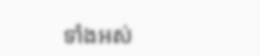ទាំងអស់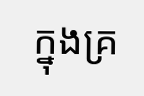ក្នុងគ្រ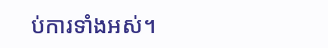ប់ការទាំងអស់។